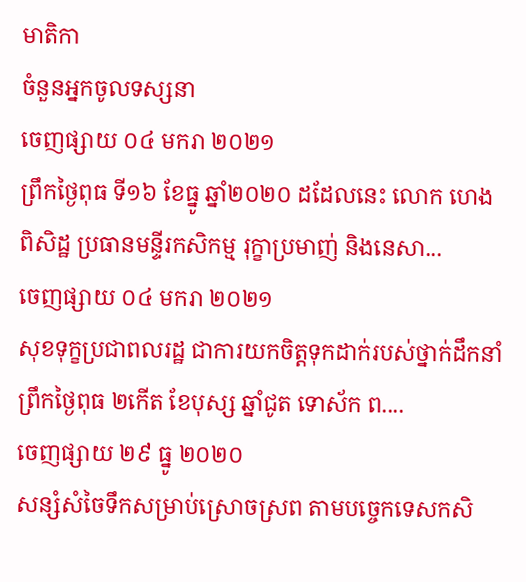មាតិកា
ចំនួនអ្នកចូលទស្សនា
ចេញផ្សាយ ០៤ មករា ២០២១
ព្រឹកថ្ងៃពុធ ទី១៦ ខែធ្នូ ឆ្នាំ២០២០ ដដែលនេះ លោក ហេង ពិសិដ្ឋ ប្រធានមន្ទីរកសិកម្ម រុក្ខាប្រមាញ់ និងនេសា...
ចេញផ្សាយ ០៤ មករា ២០២១
សុខទុក្ខប្រជាពលរដ្ឋ ជាការយកចិត្តទុកដាក់របស់ថ្នាក់ដឹកនាំ
ព្រឹកថ្ងៃពុធ ២កើត ខែបុស្ស ឆ្នាំជូត ទោស័ក ព....
ចេញផ្សាយ ២៩ ធ្នូ ២០២០
សន្សំសំចៃទឹកសម្រាប់ស្រោចស្រព តាមបច្ចេកទេសកសិ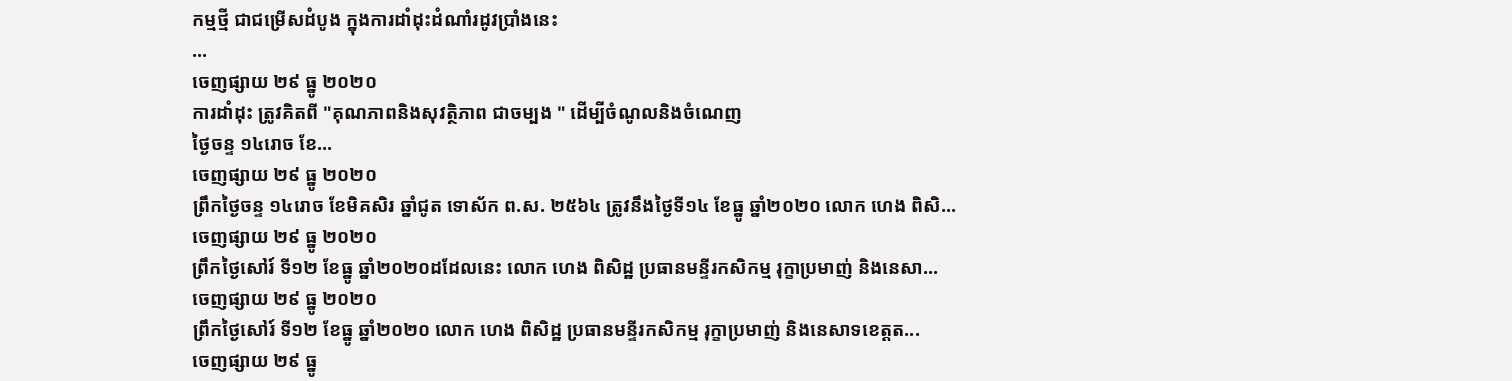កម្មថ្មី ជាជម្រើសដំបូង ក្នុងការដាំដុះដំណាំរដូវប្រាំងនេះ
...
ចេញផ្សាយ ២៩ ធ្នូ ២០២០
ការដាំដុះ ត្រូវគិតពី "គុណភាពនិងសុវត្ថិភាព ជាចម្បង " ដើម្បីចំណូលនិងចំណេញ
ថ្ងៃចន្ទ ១៤រោច ខែ...
ចេញផ្សាយ ២៩ ធ្នូ ២០២០
ព្រឹកថ្ងៃចន្ទ ១៤រោច ខែមិគសិរ ឆ្នាំជូត ទោស័ក ព.ស. ២៥៦៤ ត្រូវនឹងថ្ងៃទី១៤ ខែធ្នូ ឆ្នាំ២០២០ លោក ហេង ពិសិ...
ចេញផ្សាយ ២៩ ធ្នូ ២០២០
ព្រឹកថ្ងៃសៅរ៍ ទី១២ ខែធ្នូ ឆ្នាំ២០២០ដដែលនេះ លោក ហេង ពិសិដ្ឋ ប្រធានមន្ទីរកសិកម្ម រុក្ខាប្រមាញ់ និងនេសា...
ចេញផ្សាយ ២៩ ធ្នូ ២០២០
ព្រឹកថ្ងៃសៅរ៍ ទី១២ ខែធ្នូ ឆ្នាំ២០២០ លោក ហេង ពិសិដ្ឋ ប្រធានមន្ទីរកសិកម្ម រុក្ខាប្រមាញ់ និងនេសាទខេត្តត...
ចេញផ្សាយ ២៩ ធ្នូ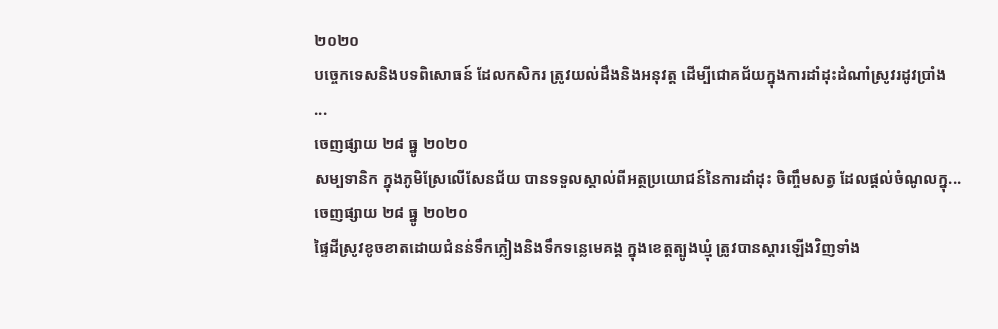២០២០
បច្ចេកទេសនិងបទពិសោធន៍ ដែលកសិករ ត្រូវយល់ដឹងនិងអនុវត្ត ដើម្បីជោគជ័យក្នុងការដាំដុះដំណាំស្រូវរដូវប្រាំង
...
ចេញផ្សាយ ២៨ ធ្នូ ២០២០
សម្បទានិក ក្នុងភូមិស្រែលើសែនជ័យ បានទទួលស្គាល់ពីអត្ថប្រយោជន៍នៃការដាំដុះ ចិញ្ចឹមសត្វ ដែលផ្តល់ចំណូលក្នុ...
ចេញផ្សាយ ២៨ ធ្នូ ២០២០
ផ្ទៃដីស្រូវខូចខាតដោយជំនន់ទឹកភ្លៀងនិងទឹកទន្លេមេគង្គ ក្នុងខេត្តត្បូងឃ្មុំ ត្រូវបានស្តារឡើងវិញទាំង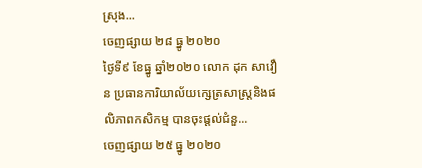ស្រុង...
ចេញផ្សាយ ២៨ ធ្នូ ២០២០
ថ្ងៃទី៩ ខែធ្នូ ឆ្នាំ២០២០ លោក ដុក សាវឿន ប្រធានការិយាល័យក្សេត្រសាស្រ្តនិងផលិភាពកសិកម្ម បានចុះផ្តល់ជំនួ...
ចេញផ្សាយ ២៥ ធ្នូ ២០២០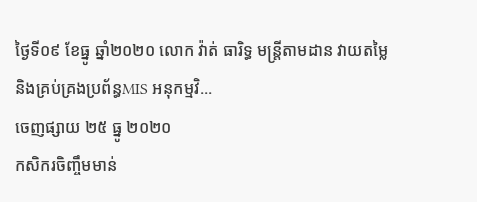ថ្ងៃទី០៩ ខែធ្នូ ឆ្នាំ២០២០ លោក វ៉ាត់ ធារិទ្ធ មន្ត្រីតាមដាន វាយតម្លៃ និងគ្រប់គ្រងប្រព័ន្ធMIS អនុកម្មវិ...
ចេញផ្សាយ ២៥ ធ្នូ ២០២០
កសិករចិញ្ចឹមមាន់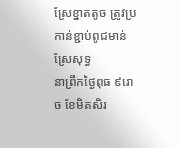ស្រែខ្នាតតូច ត្រូវប្រកាន់ខ្ជាប់ពូជមាន់ស្រែសុទ្ធ
នាព្រឹកថ្ងៃពុធ ៩រោច ខែមិគសិរ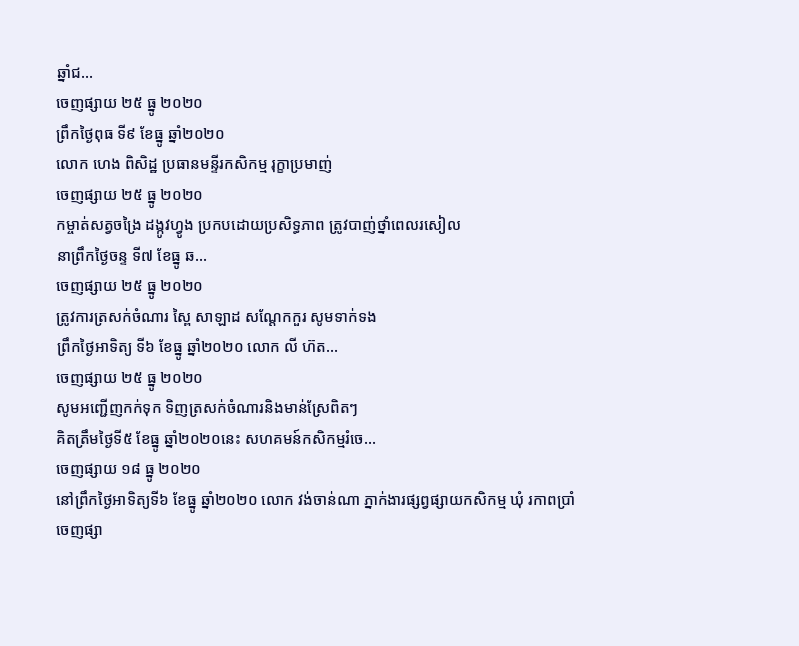ឆ្នាំជ...
ចេញផ្សាយ ២៥ ធ្នូ ២០២០
ព្រឹកថ្ងៃពុធ ទី៩ ខែធ្នូ ឆ្នាំ២០២០
លោក ហេង ពិសិដ្ឋ ប្រធានមន្ទីរកសិកម្ម រុក្ខាប្រមាញ់
ចេញផ្សាយ ២៥ ធ្នូ ២០២០
កម្ចាត់សត្វចង្រៃ ដង្កូវហ្វូង ប្រកបដោយប្រសិទ្ធភាព ត្រូវបាញ់ថ្នាំពេលរសៀល
នាព្រឹកថ្ងៃចន្ទ ទី៧ ខែធ្នូ ឆ...
ចេញផ្សាយ ២៥ ធ្នូ ២០២០
ត្រូវការត្រសក់ចំណារ ស្ពៃ សាឡាដ សណ្តែកកួរ សូមទាក់ទង
ព្រឹកថ្ងៃអាទិត្យ ទី៦ ខែធ្នូ ឆ្នាំ២០២០ លោក លី ហ៊ត...
ចេញផ្សាយ ២៥ ធ្នូ ២០២០
សូមអញ្ជើញកក់ទុក ទិញត្រសក់ចំណារនិងមាន់ស្រែពិតៗ
គិតត្រឹមថ្ងៃទី៥ ខែធ្នូ ឆ្នាំ២០២០នេះ សហគមន៍កសិកម្មរំចេ...
ចេញផ្សាយ ១៨ ធ្នូ ២០២០
នៅព្រឹកថ្ងៃអាទិត្យទី៦ ខែធ្នូ ឆ្នាំ២០២០ លោក វង់ចាន់ណា ភ្នាក់ងារផ្សព្វផ្សាយកសិកម្ម ឃុំ រកាពប្រាំ
ចេញផ្សា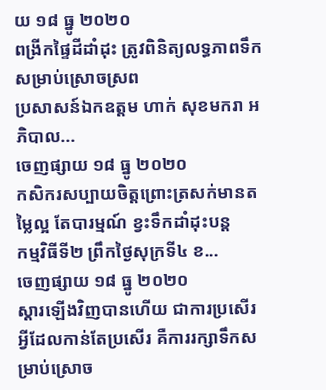យ ១៨ ធ្នូ ២០២០
ពង្រីកផ្ទៃដីដាំដុះ ត្រូវពិនិត្យលទ្ធភាពទឹកសម្រាប់ស្រោចស្រព
ប្រសាសន៍ឯកឧត្តម ហាក់ សុខមករា អភិបាល...
ចេញផ្សាយ ១៨ ធ្នូ ២០២០
កសិករសប្បាយចិត្តព្រោះត្រសក់មានតម្លៃល្អ តែបារម្មណ៍ ខ្វះទឹកដាំដុះបន្ត
កម្មវិធីទី២ ព្រឹកថ្ងៃសុក្រទី៤ ខ...
ចេញផ្សាយ ១៨ ធ្នូ ២០២០
ស្តារឡើងវិញបានហើយ ជាការប្រសើរ អ្វីដែលកាន់តែប្រសើរ គឺការរក្សាទឹកសម្រាប់ស្រោច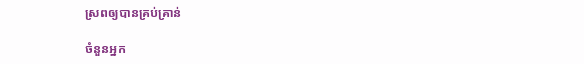ស្រពឲ្យបានគ្រប់គ្រាន់

ចំនួនអ្នក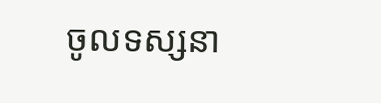ចូលទស្សនា